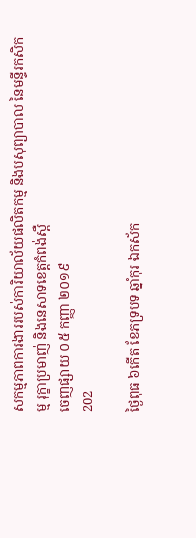សកម្មភាពការងាររបស់ការិយាល័យផលិតកម្ម និងបសុព្យាបាល នៃមន្ទីរកសិកម្ម រុក្ខាប្រមាញ់ និងនេសាទខេត្តកំពង់ស្ពឺ
ចេញផ្សាយ ០៥ កញ្ញា ២០១៩
202

ថ្ងៃពុធ ៦កើត ខែភទ្របទ ឆ្នាំកុរ ឯកស័ក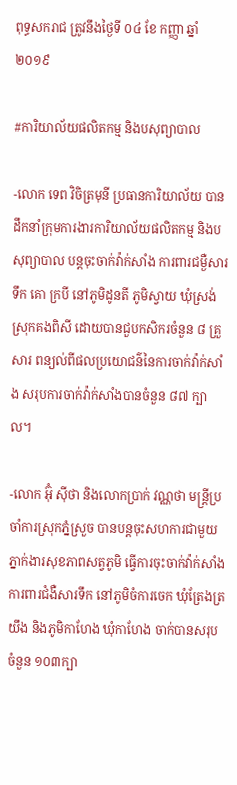ពុទ្ធសករាជ ត្រូវនឹងថ្ងៃទី ០៤ ខែ កញ្ញា ឆ្នាំ២០១៩

#ការិយាល័យផលិតកម្ម និងបសុព្យាបាល

-លោក ទេព វិចិត្រមុនី ប្រធានការិយាល័យ បានដឹកនាំក្រុមការងារការិយាល័យផលិតកម្ម និងបសុព្យាបាល បន្តចុះចាក់វ៉ាក់សាំង ការពារជម្ងឺសារទឹក គោ ក្របី នៅភូមិដូនតី ភូមិស្វាយ ឃុំស្រង់ ស្រុកគងពិសី ដោយបានជួបកសិករចំនួន ៨ គ្រួសារ ពន្យល់ពីផលប្រយោជន៌នៃការចាក់វ៉ាក់សាំង សរុបការចាក់វ៉ាក់សាំងបានចំនួន ៨៧ ក្បាល។

-លោក អ៊ុំ ស៊ីថា និងលោកប្រាក់ វណ្ណថា មន្រ្តីប្រចាំការស្រុកភ្នំសួ្រច បានបន្តចុះសហការជាមួយភ្នាក់ងារសុខភាពសត្វភូមិ ធ្វើការចុះចាក់វ៉ាក់សាំងការពារជំងឺសារទឹក នៅភូមិចំការចេក ឃុំត្រែងត្រយឹង និងភូមិកាហែង ឃុំកាហែង ចាក់បានសរុបចំនួន ១០៣ក្បា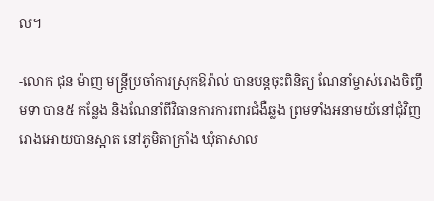ល។

-លោក ជុន ម៉ាញ មន្រ្តីប្រចាំការស្រុកឱរ៉ាល់ បានបន្តចុះពិនិត្យ ណែនាំម្ចាស់រោងចិញ្ចឹមទា បាន៥ កន្លែង និងណែនាំពីវិធានការការពារជំងឺឆ្លង ព្រមទាំងអនាមយ័នៅជុំវិញរោងអោយបានស្អាត នៅភូមិតាក្រាំង ឃុំតាសាល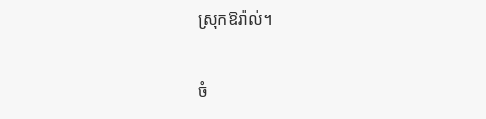ស្រុកឱរ៉ាល់។

ចំ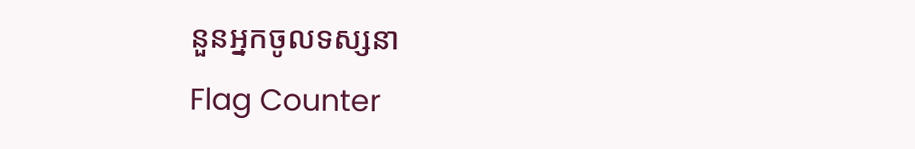នួនអ្នកចូលទស្សនា
Flag Counter